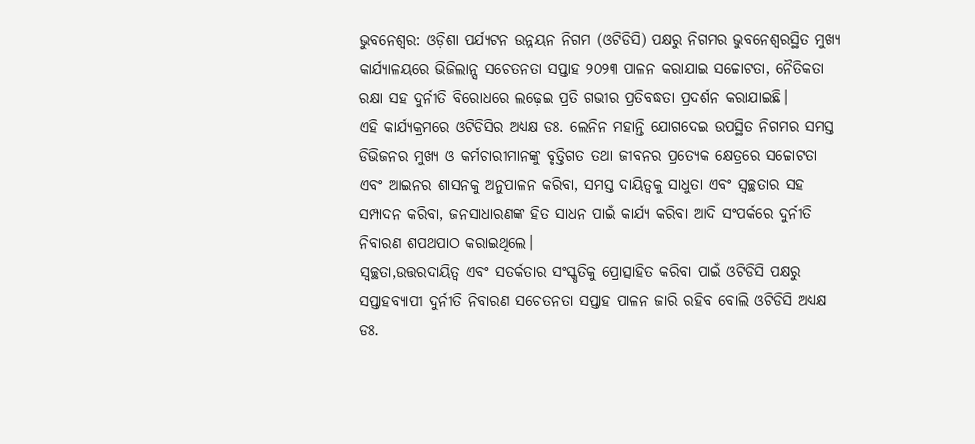ଭୁବନେଶ୍ୱର: ଓଡ଼ିଶା ପର୍ଯ୍ୟଟନ ଉନ୍ନୟନ ନିଗମ (ଓଟିଡିସି) ପକ୍ଷରୁ ନିଗମର ଭୁବନେଶ୍ୱରସ୍ଥିତ ମୁଖ୍ୟ କାର୍ଯ୍ୟାଳୟରେ ଭିଜିଲାନ୍ସ ସଚେତନତା ସପ୍ତାହ ୨୦୨୩ ପାଳନ କରାଯାଇ ସଚ୍ଚୋଟତା, ନୈତିକତା ରକ୍ଷା ସହ ଦୁର୍ନୀତି ବିରୋଧରେ ଲଢ଼େଇ ପ୍ରତି ଗଭୀର ପ୍ରତିବଦ୍ଧତା ପ୍ରଦର୍ଶନ କରାଯାଇଛି।
ଏହି କାର୍ଯ୍ୟକ୍ରମରେ ଓଟିଡିସିର ଅଧ୍ୟକ୍ଷ ଡଃ. ଲେନିନ ମହାନ୍ତି ଯୋଗଦେଇ ଉପସ୍ଥିତ ନିଗମର ସମସ୍ତ ଡିଭିଜନର ମୁଖ୍ୟ ଓ କର୍ମଚାରୀମାନଙ୍କୁ ବୃତ୍ତିଗତ ତଥା ଜୀବନର ପ୍ରତ୍ୟେକ କ୍ଷେତ୍ରରେ ସଚ୍ଚୋଟତା ଏବଂ ଆଇନର ଶାସନକୁ ଅନୁପାଳନ କରିବା, ସମସ୍ତ ଦାୟିତ୍ଵକୁ ସାଧୁତା ଏବଂ ସ୍ୱଚ୍ଛତାର ସହ ସମ୍ପାଦନ କରିବା, ଜନସାଧାରଣଙ୍କ ହିତ ସାଧନ ପାଇଁ କାର୍ଯ୍ୟ କରିବା ଆଦି ସଂପର୍କରେ ଦୁର୍ନୀତି ନିବାରଣ ଶପଥପାଠ କରାଇଥିଲେ।
ସ୍ୱଚ୍ଛତା,ଉତ୍ତରଦାୟିତ୍ୱ ଏବଂ ସତର୍କତାର ସଂସ୍କୃତିକୁ ପ୍ରୋତ୍ସାହିତ କରିବା ପାଇଁ ଓଟିଡିସି ପକ୍ଷରୁ ସପ୍ତାହବ୍ୟାପୀ ଦୁର୍ନୀତି ନିବାରଣ ସଚେତନତା ସପ୍ତାହ ପାଳନ ଜାରି ରହିବ ବୋଲି ଓଟିଡିସି ଅଧ୍ୟକ୍ଷ ଡଃ.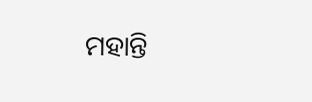ମହାନ୍ତି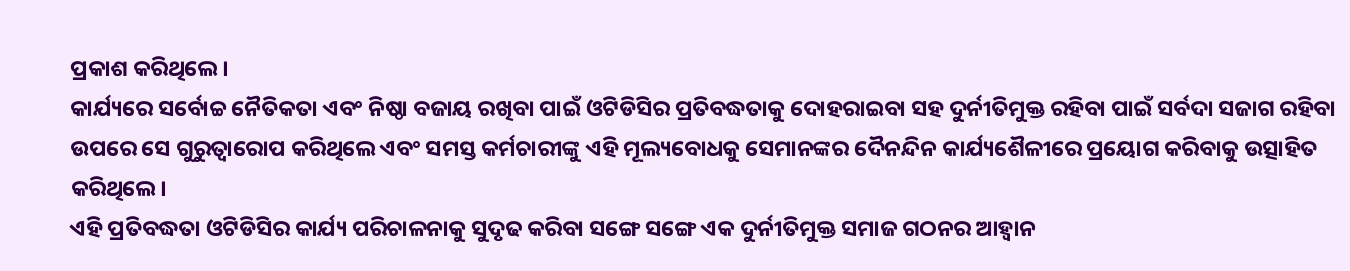ପ୍ରକାଶ କରିଥିଲେ।
କାର୍ଯ୍ୟରେ ସର୍ବୋଚ୍ଚ ନୈତିକତା ଏବଂ ନିଷ୍ଠା ବଜାୟ ରଖିବା ପାଇଁ ଓଟିଡିସିର ପ୍ରତିବଦ୍ଧତାକୁ ଦୋହରାଇବା ସହ ଦୁର୍ନୀତିମୁକ୍ତ ରହିବା ପାଇଁ ସର୍ବଦା ସଜାଗ ରହିବା ଉପରେ ସେ ଗୁରୁତ୍ୱାରୋପ କରିଥିଲେ ଏବଂ ସମସ୍ତ କର୍ମଚାରୀଙ୍କୁ ଏହି ମୂଲ୍ୟବୋଧକୁ ସେମାନଙ୍କର ଦୈନନ୍ଦିନ କାର୍ଯ୍ୟଶୈଳୀରେ ପ୍ରୟୋଗ କରିବାକୁ ଉତ୍ସାହିତ କରିଥିଲେ।
ଏହି ପ୍ରତିବଦ୍ଧତା ଓଟିଡିସିର କାର୍ଯ୍ୟ ପରିଚାଳନାକୁ ସୁଦୃଢ କରିବା ସଙ୍ଗେ ସଙ୍ଗେ ଏକ ଦୁର୍ନୀତିମୁକ୍ତ ସମାଜ ଗଠନର ଆହ୍ୱାନ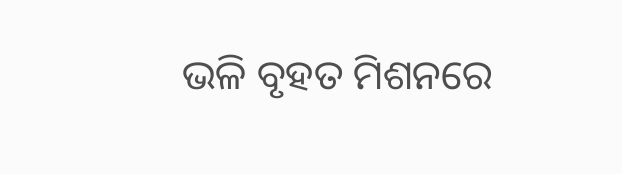ଭଳି ବୃହତ ମିଶନରେ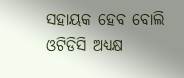ସହାୟକ ହେବ ବୋଲି ଓଟିଡିସି ଅଧ୍ୟକ୍ଷ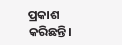ପ୍ରକାଶ କରିଛନ୍ତି।